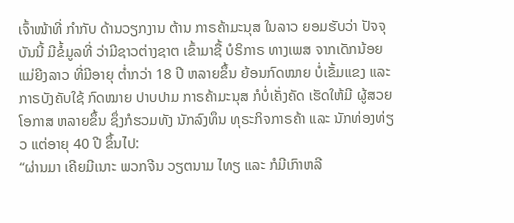ເຈົ້າໜ້າທີ່ ກຳກັບ ດ້ານວຽກງານ ຕ້ານ ກາຣຄ້າມະນຸສ ໃນລາວ ຍອມຮັບວ່າ ປັຈຈຸບັນນີ້ ມີຂໍ້ມູລທີ່ ວ່າມີຊາວຕ່າງຊາຕ ເຂົ້າມາຊື້ ບໍຣິກາຣ ທາງເພສ ຈາກເດັກນ້ອຍ ແມ່ຍີງລາວ ທີ່ມີອາຍຸ ຕໍ່າກວ່າ 18 ປີ ຫລາຍຂຶ້ນ ຍ້ອນກົດໝາຍ ບໍ່ເຂັ້ມແຂງ ແລະ ກາຣບັງຄັບໃຊ້ ກົດໝາຍ ປາບປາມ ກາຣຄ້າມະນຸສ ກໍບໍ່ເຄັ່ງຄັດ ເຮັດໃຫ້ມີ ຜູ້ສວຍໂອກາສ ຫລາຍຂຶ້ນ ຊຶ່ງກໍຮວມທັງ ນັກລົງທຶນ ທຸຣະກິຈກາຣຄ້າ ແລະ ນັກທ່ອງທ່ຽວ ແຕ່ອາຍຸ 40 ປີ ຂຶ້ນໄປ:
“ຜ່ານມາ ເຄີຍມີເນາະ ພວກຈີນ ວຽຕນາມ ໄທຽ ແລະ ກໍມີເກົາຫລີ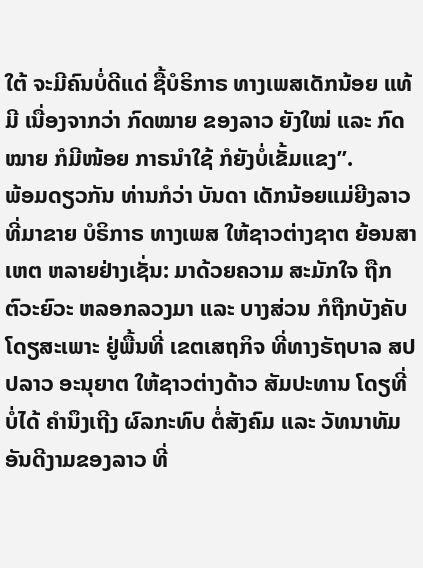ໃຕ້ ຈະມີຄົນບໍ່ດີແດ່ ຊື້ບໍຣິກາຣ ທາງເພສເດັກນ້ອຍ ແທ້ມີ ເນື່ອງຈາກວ່າ ກົດໝາຍ ຂອງລາວ ຍັງໃໝ່ ແລະ ກົດໝາຍ ກໍມີໜ້ອຍ ກາຣນຳໃຊ້ ກໍຍັງບໍ່ເຂັ້ມແຂງ”.
ພ້ອມດຽວກັນ ທ່ານກໍວ່າ ບັນດາ ເດັກນ້ອຍແມ່ຍີງລາວ ທີ່ມາຂາຍ ບໍຣິກາຣ ທາງເພສ ໃຫ້ຊາວຕ່າງຊາຕ ຍ້ອນສາເຫຕ ຫລາຍຢ່າງເຊັ່ນ: ມາດ້ວຍຄວາມ ສະມັກໃຈ ຖືກຕົວະຍົວະ ຫລອກລວງມາ ແລະ ບາງສ່ວນ ກໍຖືກບັງຄັບ ໂດຽສະເພາະ ຢູ່ພື້ນທີ່ ເຂຕເສຖກິຈ ທີ່ທາງຣັຖບາລ ສປປລາວ ອະນຸຍາຕ ໃຫ້ຊາວຕ່າງດ້າວ ສັມປະທານ ໂດຽທີ່ບໍ່ໄດ້ ຄຳນຶງເຖີງ ຜົລກະທົບ ຕໍ່ສັງຄົມ ແລະ ວັທນາທັມ ອັນດີງາມຂອງລາວ ທີ່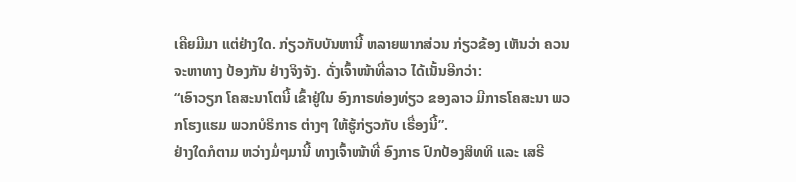ເຄີຍມີມາ ແຕ່ຢ່າງໃດ. ກ່ຽວກັບບັນຫານີ້ ຫລາຍພາກສ່ວນ ກ່ຽວຂ້ອງ ເຫັນວ່າ ຄວນຈະຫາທາງ ປ້ອງກັນ ຢ່າງຈິງຈັງ. ດັ່ງເຈົ້າໜ້າທີ່ລາວ ໄດ້ເນັ້ນອີກວ່າ:
“ເອົາວຽກ ໂຄສະນາໂຕນີ້ ເຂົ້າຢູ່ໃນ ອົງກາຣທ່ອງທ່ຽວ ຂອງລາວ ມີກາຣໂຄສະນາ ພວກໂຮງແຮມ ພວກບໍຣິກາຣ ຕ່າງໆ ໃຫ້ຮູ້ກ່ຽວກັບ ເຣື່ອງນີ້”.
ຢ່າງໃດກໍຕາມ ຫວ່າງມໍ່ໆມານີ້ ທາງເຈົ້າໜ້າທີ່ ອົງກາຣ ປົກປ້ອງສິທທິ ແລະ ເສຣີ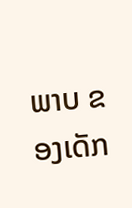ພາບ ຂອງເດັກ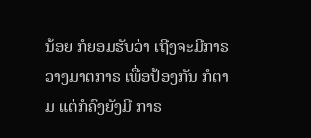ນ້ອຍ ກໍຍອມຮັບວ່າ ເຖີງຈະມີກາຣ ວາງມາຕກາຣ ເພື່ອປ້ອງກັນ ກໍຕາມ ແຕ່ກໍຄົງຍັງມີ ກາຣ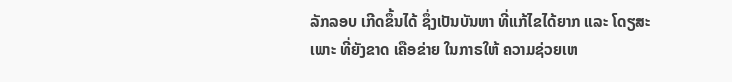ລັກລອບ ເກີດຂຶ້ນໄດ້ ຊຶ່ງເປັນບັນຫາ ທີ່ແກ້ໄຂໄດ້ຍາກ ແລະ ໂດຽສະເພາະ ທີ່ຍັງຂາດ ເຄືອຂ່າຍ ໃນກາຣໃຫ້ ຄວາມຊ່ວຍເຫ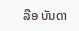ລືອ ບັນດາ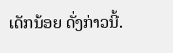ເດັກນ້ອຍ ດັ່ງກ່າວນີ້.